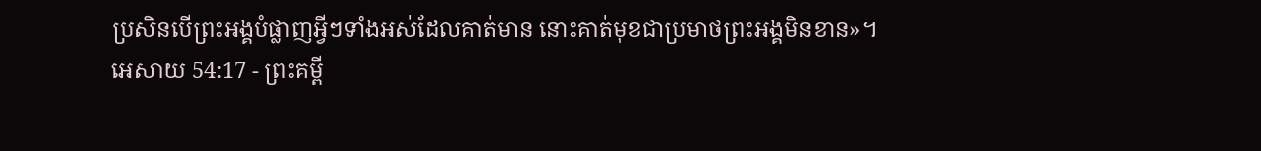ប្រសិនបើព្រះអង្គបំផ្លាញអ្វីៗទាំងអស់ដែលគាត់មាន នោះគាត់មុខជាប្រមាថព្រះអង្គមិនខាន»។
អេសាយ 54:17 - ព្រះគម្ពី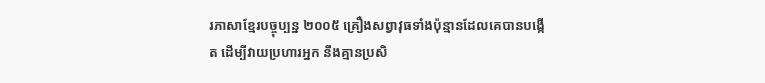រភាសាខ្មែរបច្ចុប្បន្ន ២០០៥ គ្រឿងសព្វាវុធទាំងប៉ុន្មានដែលគេបានបង្កើត ដើម្បីវាយប្រហារអ្នក នឹងគ្មានប្រសិ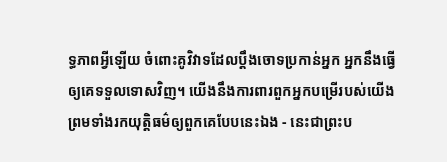ទ្ធភាពអ្វីឡើយ ចំពោះគូវិវាទដែលប្ដឹងចោទប្រកាន់អ្នក អ្នកនឹងធ្វើឲ្យគេទទួលទោសវិញ។ យើងនឹងការពារពួកអ្នកបម្រើរបស់យើង ព្រមទាំងរកយុត្តិធម៌ឲ្យពួកគេបែបនេះឯង - នេះជាព្រះប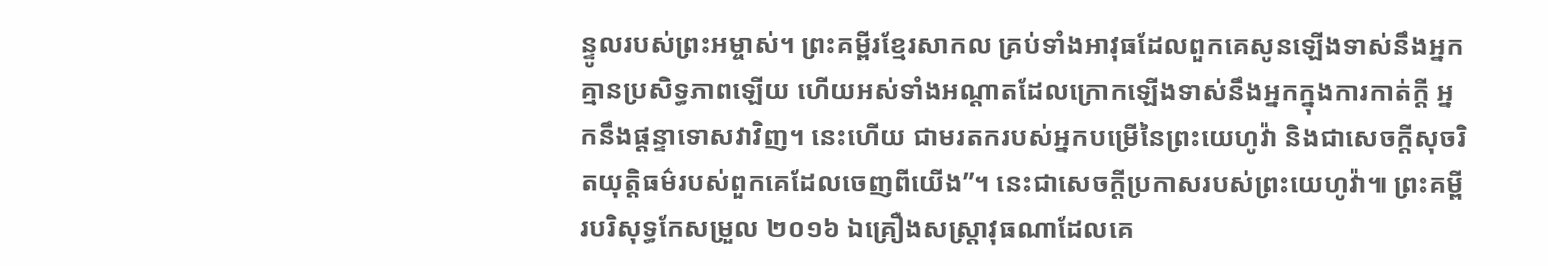ន្ទូលរបស់ព្រះអម្ចាស់។ ព្រះគម្ពីរខ្មែរសាកល គ្រប់ទាំងអាវុធដែលពួកគេសូនឡើងទាស់នឹងអ្នក គ្មានប្រសិទ្ធភាពឡើយ ហើយអស់ទាំងអណ្ដាតដែលក្រោកឡើងទាស់នឹងអ្នកក្នុងការកាត់ក្ដី អ្នកនឹងផ្ដន្ទាទោសវាវិញ។ នេះហើយ ជាមរតករបស់អ្នកបម្រើនៃព្រះយេហូវ៉ា និងជាសេចក្ដីសុចរិតយុត្តិធម៌របស់ពួកគេដែលចេញពីយើង”។ នេះជាសេចក្ដីប្រកាសរបស់ព្រះយេហូវ៉ា៕ ព្រះគម្ពីរបរិសុទ្ធកែសម្រួល ២០១៦ ឯគ្រឿងសស្ត្រាវុធណាដែលគេ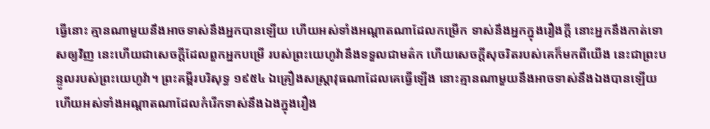ធ្វើនោះ គ្មានណាមួយនឹងអាចទាស់នឹងអ្នកបានឡើយ ហើយអស់ទាំងអណ្ដាតណាដែលកម្រើក ទាស់នឹងអ្នកក្នុងរឿងក្តី នោះអ្នកនឹងកាត់ទោសឲ្យវិញ នេះហើយជាសេចក្ដីដែលពួកអ្នកបម្រើ របស់ព្រះយេហូវ៉ានឹងទទួលជាមត៌ក ហើយសេចក្ដីសុចរិតរបស់គេក៏មកពីយើង នេះជាព្រះបន្ទូលរបស់ព្រះយេហូវ៉ា។ ព្រះគម្ពីរបរិសុទ្ធ ១៩៥៤ ឯគ្រឿងសស្ត្រាវុធណាដែលគេធ្វើឡើង នោះគ្មានណាមួយនឹងអាចទាស់នឹងឯងបានឡើយ ហើយអស់ទាំងអណ្តាតណាដែលកំរើកទាស់នឹងឯងក្នុងរឿង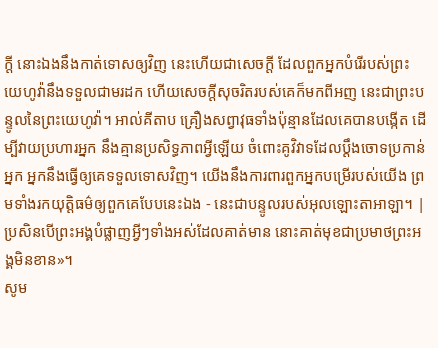ក្តី នោះឯងនឹងកាត់ទោសឲ្យវិញ នេះហើយជាសេចក្ដី ដែលពួកអ្នកបំរើរបស់ព្រះយេហូវ៉ានឹងទទួលជាមរដក ហើយសេចក្ដីសុចរិតរបស់គេក៏មកពីអញ នេះជាព្រះបន្ទូលនៃព្រះយេហូវ៉ា។ អាល់គីតាប គ្រឿងសព្វាវុធទាំងប៉ុន្មានដែលគេបានបង្កើត ដើម្បីវាយប្រហារអ្នក នឹងគ្មានប្រសិទ្ធភាពអ្វីឡើយ ចំពោះគូវិវាទដែលប្ដឹងចោទប្រកាន់អ្នក អ្នកនឹងធ្វើឲ្យគេទទួលទោសវិញ។ យើងនឹងការពារពួកអ្នកបម្រើរបស់យើង ព្រមទាំងរកយុត្តិធម៌ឲ្យពួកគេបែបនេះឯង - នេះជាបន្ទូលរបស់អុលឡោះតាអាឡា។ |
ប្រសិនបើព្រះអង្គបំផ្លាញអ្វីៗទាំងអស់ដែលគាត់មាន នោះគាត់មុខជាប្រមាថព្រះអង្គមិនខាន»។
សូម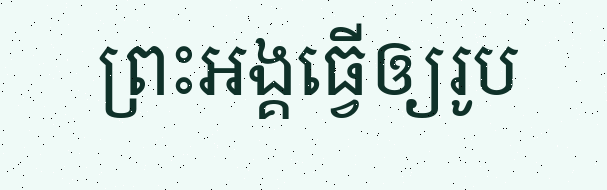ព្រះអង្គធ្វើឲ្យរូប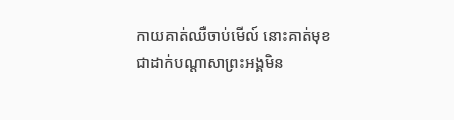កាយគាត់ឈឺចាប់មើល៍ នោះគាត់មុខជាដាក់បណ្ដាសាព្រះអង្គមិន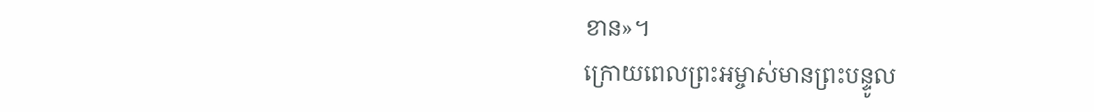ខាន»។
ក្រោយពេលព្រះអម្ចាស់មានព្រះបន្ទូល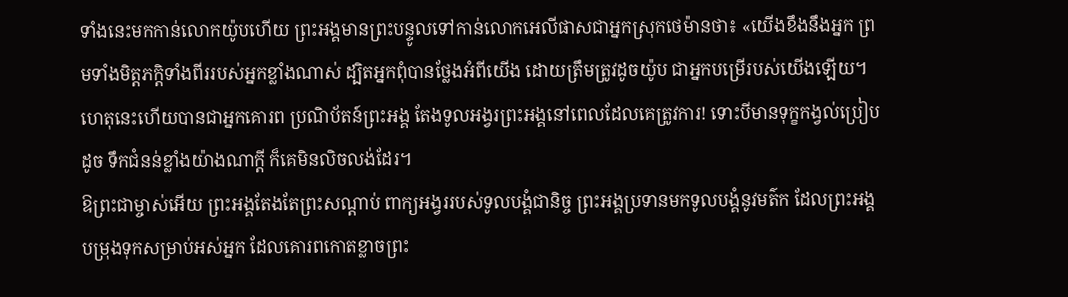ទាំងនេះមកកាន់លោកយ៉ូបហើយ ព្រះអង្គមានព្រះបន្ទូលទៅកាន់លោកអេលីផាសជាអ្នកស្រុកថេម៉ានថា៖ «យើងខឹងនឹងអ្នក ព្រមទាំងមិត្តភក្ដិទាំងពីររបស់អ្នកខ្លាំងណាស់ ដ្បិតអ្នកពុំបានថ្លែងអំពីយើង ដោយត្រឹមត្រូវដូចយ៉ូប ជាអ្នកបម្រើរបស់យើងឡើយ។
ហេតុនេះហើយបានជាអ្នកគោរព ប្រណិប័តន៍ព្រះអង្គ តែងទូលអង្វរព្រះអង្គនៅពេលដែលគេត្រូវការ! ទោះបីមានទុក្ខកង្វល់ប្រៀបដូច ទឹកជំនន់ខ្លាំងយ៉ាងណាក្ដី ក៏គេមិនលិចលង់ដែរ។
ឱព្រះជាម្ចាស់អើយ ព្រះអង្គតែងតែព្រះសណ្ដាប់ ពាក្យអង្វររបស់ទូលបង្គំជានិច្ច ព្រះអង្គប្រទានមកទូលបង្គំនូវមត៌ក ដែលព្រះអង្គបម្រុងទុកសម្រាប់អស់អ្នក ដែលគោរពកោតខ្លាចព្រះ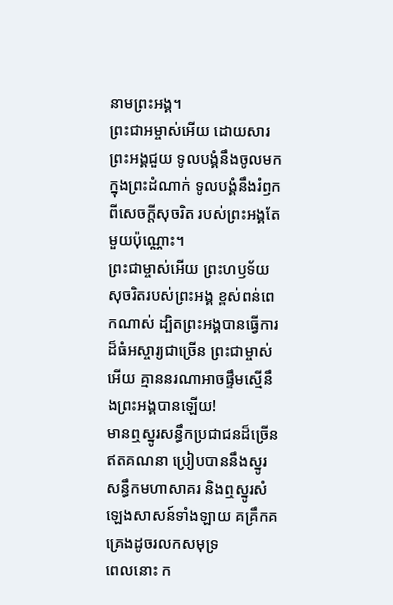នាមព្រះអង្គ។
ព្រះជាអម្ចាស់អើយ ដោយសារព្រះអង្គជួយ ទូលបង្គំនឹងចូលមកក្នុងព្រះដំណាក់ ទូលបង្គំនឹងរំឭកពីសេចក្ដីសុចរិត របស់ព្រះអង្គតែមួយប៉ុណ្ណោះ។
ព្រះជាម្ចាស់អើយ ព្រះហឫទ័យសុចរិតរបស់ព្រះអង្គ ខ្ពស់ពន់ពេកណាស់ ដ្បិតព្រះអង្គបានធ្វើការដ៏ធំអស្ចារ្យជាច្រើន ព្រះជាម្ចាស់អើយ គ្មាននរណាអាចផ្ទឹមស្មើនឹងព្រះអង្គបានឡើយ!
មានឮស្នូរសន្ធឹកប្រជាជនដ៏ច្រើនឥតគណនា ប្រៀបបាននឹងស្នូរសន្ធឹកមហាសាគរ និងឮស្នូរសំឡេងសាសន៍ទាំងឡាយ គគ្រឹកគគ្រេងដូចរលកសមុទ្រ
ពេលនោះ ក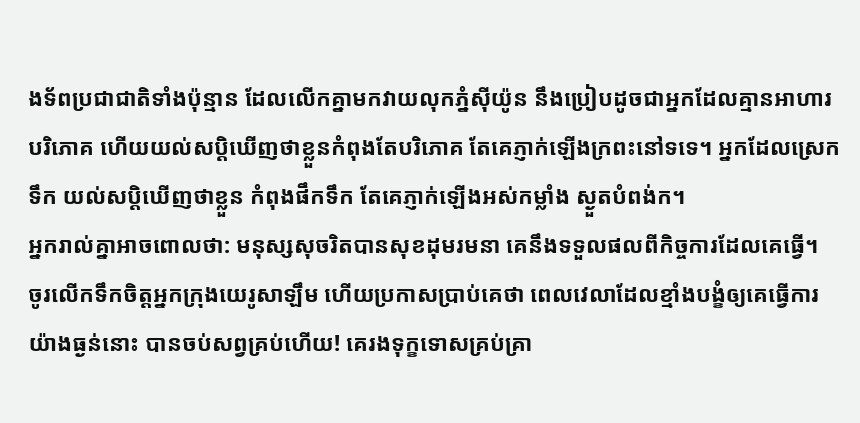ងទ័ពប្រជាជាតិទាំងប៉ុន្មាន ដែលលើកគ្នាមកវាយលុកភ្នំស៊ីយ៉ូន នឹងប្រៀបដូចជាអ្នកដែលគ្មានអាហារបរិភោគ ហើយយល់សប្ដិឃើញថាខ្លួនកំពុងតែបរិភោគ តែគេភ្ញាក់ឡើងក្រពះនៅទទេ។ អ្នកដែលស្រេកទឹក យល់សប្ដិឃើញថាខ្លួន កំពុងផឹកទឹក តែគេភ្ញាក់ឡើងអស់កម្លាំង ស្ងួតបំពង់ក។
អ្នករាល់គ្នាអាចពោលថា: មនុស្សសុចរិតបានសុខដុមរមនា គេនឹងទទួលផលពីកិច្ចការដែលគេធ្វើ។
ចូរលើកទឹកចិត្តអ្នកក្រុងយេរូសាឡឹម ហើយប្រកាសប្រាប់គេថា ពេលវេលាដែលខ្មាំងបង្ខំឲ្យគេធ្វើការ យ៉ាងធ្ងន់នោះ បានចប់សព្វគ្រប់ហើយ! គេរងទុក្ខទោសគ្រប់គ្រា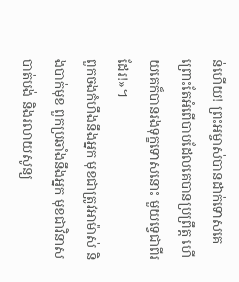ន់ហើយ! ព្រះអម្ចាស់បានដាក់ទោសគេ ព្រោះតែអំពើបាបដែលគេបានប្រព្រឹត្ត ហើយគេក៏បានរងទុក្ខទោសនោះ មួយទ្វេជាពីរដែរ!»។
ពួកចងកំហឹងនឹងអ្នក មុខជាត្រូវអាម៉ាស់ និងបាក់មុខ ពួកប្រឆាំងនឹងអ្នក មុខជាវិនាសបាត់បង់ និងរលាយសូន្យ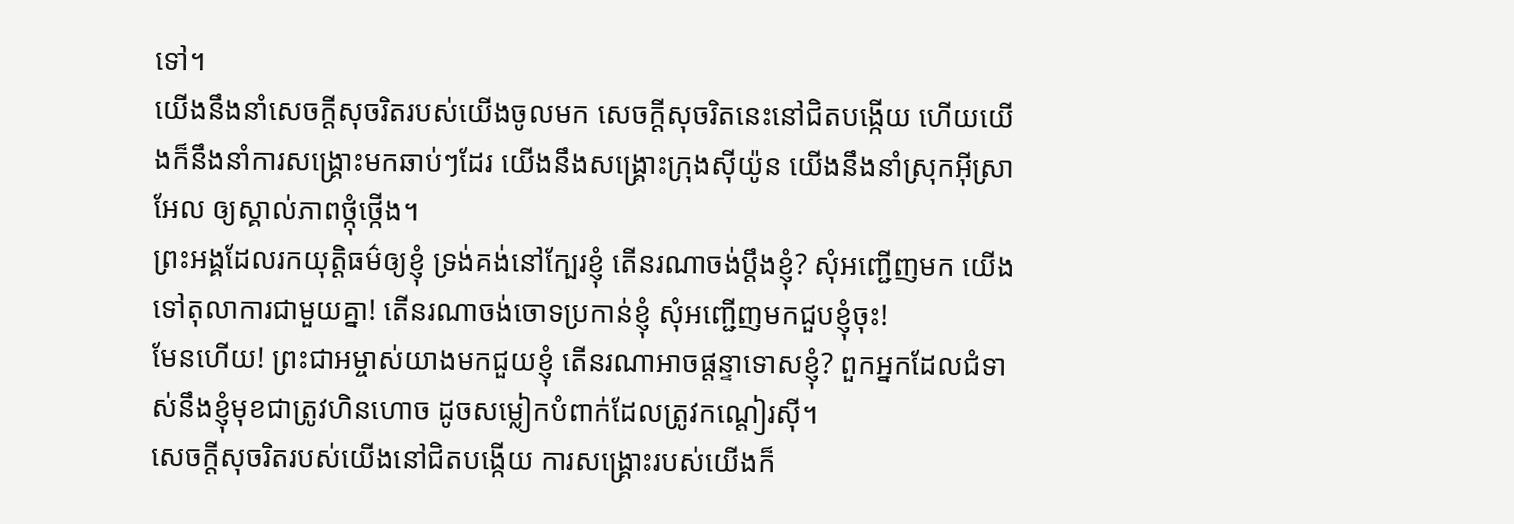ទៅ។
យើងនឹងនាំសេចក្ដីសុចរិតរបស់យើងចូលមក សេចក្ដីសុចរិតនេះនៅជិតបង្កើយ ហើយយើងក៏នឹងនាំការសង្គ្រោះមកឆាប់ៗដែរ យើងនឹងសង្គ្រោះក្រុងស៊ីយ៉ូន យើងនឹងនាំស្រុកអ៊ីស្រាអែល ឲ្យស្គាល់ភាពថ្កុំថ្កើង។
ព្រះអង្គដែលរកយុត្តិធម៌ឲ្យខ្ញុំ ទ្រង់គង់នៅក្បែរខ្ញុំ តើនរណាចង់ប្ដឹងខ្ញុំ? សុំអញ្ជើញមក យើងទៅតុលាការជាមួយគ្នា! តើនរណាចង់ចោទប្រកាន់ខ្ញុំ សុំអញ្ជើញមកជួបខ្ញុំចុះ!
មែនហើយ! ព្រះជាអម្ចាស់យាងមកជួយខ្ញុំ តើនរណាអាចផ្ដន្ទាទោសខ្ញុំ? ពួកអ្នកដែលជំទាស់នឹងខ្ញុំមុខជាត្រូវហិនហោច ដូចសម្លៀកបំពាក់ដែលត្រូវកណ្ដៀរស៊ី។
សេចក្ដីសុចរិតរបស់យើងនៅជិតបង្កើយ ការសង្គ្រោះរបស់យើងក៏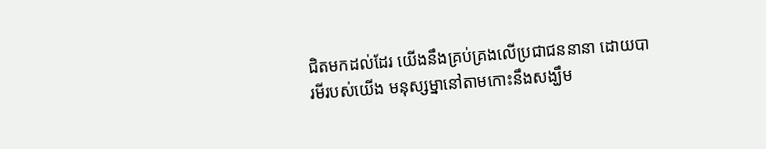ជិតមកដល់ដែរ យើងនឹងគ្រប់គ្រងលើប្រជាជននានា ដោយបារមីរបស់យើង មនុស្សម្នានៅតាមកោះនឹងសង្ឃឹម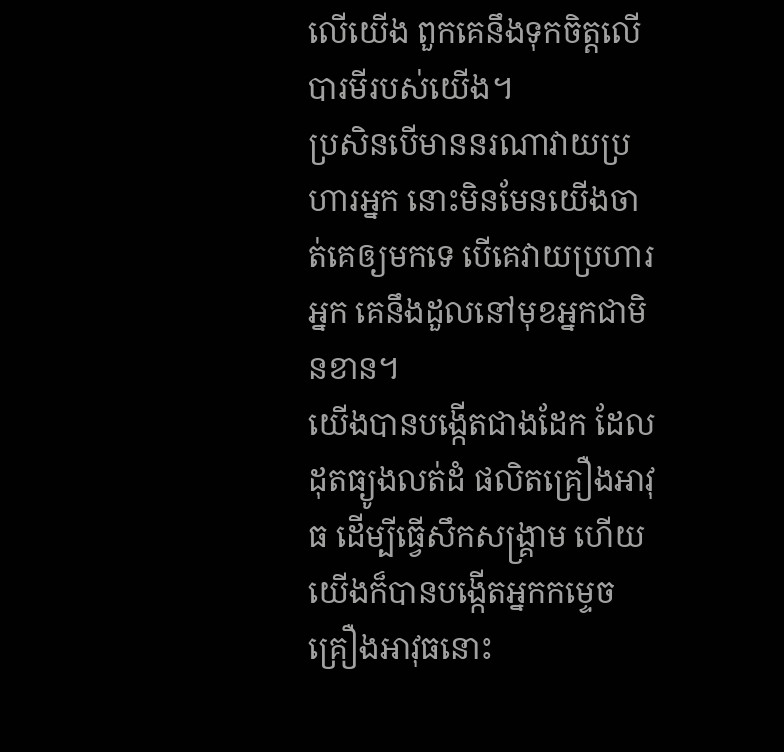លើយើង ពួកគេនឹងទុកចិត្តលើបារមីរបស់យើង។
ប្រសិនបើមាននរណាវាយប្រហារអ្នក នោះមិនមែនយើងចាត់គេឲ្យមកទេ បើគេវាយប្រហារអ្នក គេនឹងដួលនៅមុខអ្នកជាមិនខាន។
យើងបានបង្កើតជាងដែក ដែលដុតធ្យូងលត់ដំ ផលិតគ្រឿងអាវុធ ដើម្បីធ្វើសឹកសង្គ្រាម ហើយយើងក៏បានបង្កើតអ្នកកម្ទេច គ្រឿងអាវុធនោះ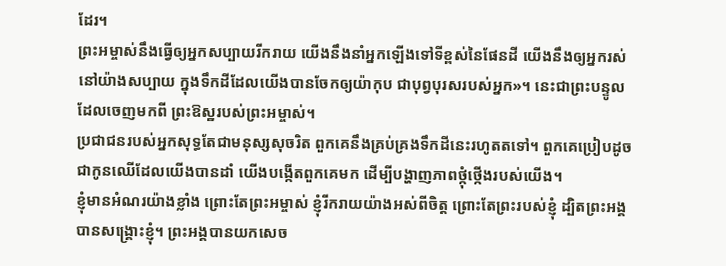ដែរ។
ព្រះអម្ចាស់នឹងធ្វើឲ្យអ្នកសប្បាយរីករាយ យើងនឹងនាំអ្នកឡើងទៅទីខ្ពស់នៃផែនដី យើងនឹងឲ្យអ្នករស់នៅយ៉ាងសប្បាយ ក្នុងទឹកដីដែលយើងបានចែកឲ្យយ៉ាកុប ជាបុព្វបុរសរបស់អ្នក»។ នេះជាព្រះបន្ទូលដែលចេញមកពី ព្រះឱស្ឋរបស់ព្រះអម្ចាស់។
ប្រជាជនរបស់អ្នកសុទ្ធតែជាមនុស្សសុចរិត ពួកគេនឹងគ្រប់គ្រងទឹកដីនេះរហូតតទៅ។ ពួកគេប្រៀបដូចជាកូនឈើដែលយើងបានដាំ យើងបង្កើតពួកគេមក ដើម្បីបង្ហាញភាពថ្កុំថ្កើងរបស់យើង។
ខ្ញុំមានអំណរយ៉ាងខ្លាំង ព្រោះតែព្រះអម្ចាស់ ខ្ញុំរីករាយយ៉ាងអស់ពីចិត្ត ព្រោះតែព្រះរបស់ខ្ញុំ ដ្បិតព្រះអង្គបានសង្គ្រោះខ្ញុំ។ ព្រះអង្គបានយកសេច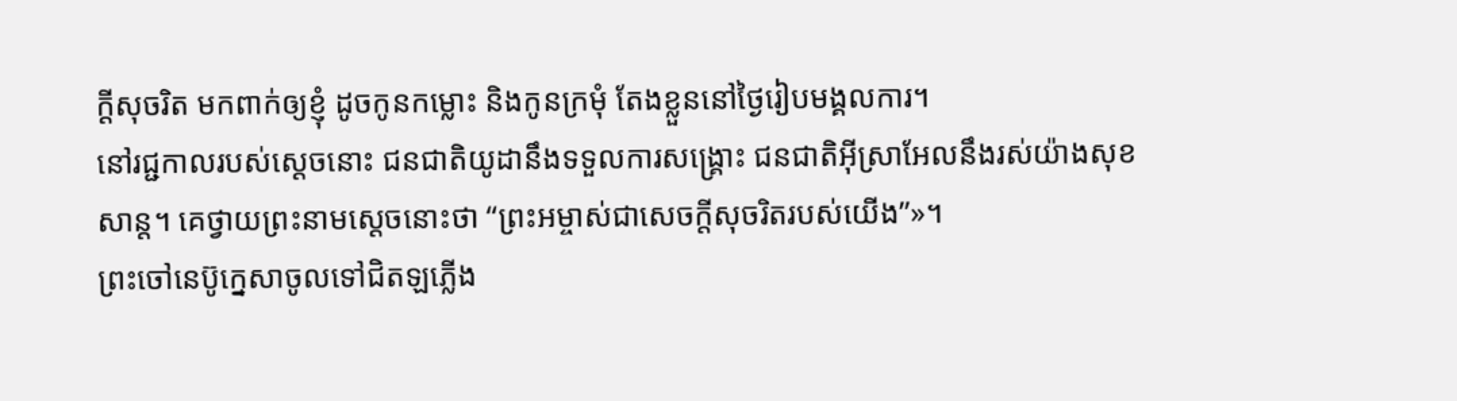ក្ដីសុចរិត មកពាក់ឲ្យខ្ញុំ ដូចកូនកម្លោះ និងកូនក្រមុំ តែងខ្លួននៅថ្ងៃរៀបមង្គលការ។
នៅរជ្ជកាលរបស់ស្ដេចនោះ ជនជាតិយូដានឹងទទួលការសង្គ្រោះ ជនជាតិអ៊ីស្រាអែលនឹងរស់យ៉ាងសុខសាន្ត។ គេថ្វាយព្រះនាមស្ដេចនោះថា “ព្រះអម្ចាស់ជាសេចក្ដីសុចរិតរបស់យើង”»។
ព្រះចៅនេប៊ូក្នេសាចូលទៅជិតឡភ្លើង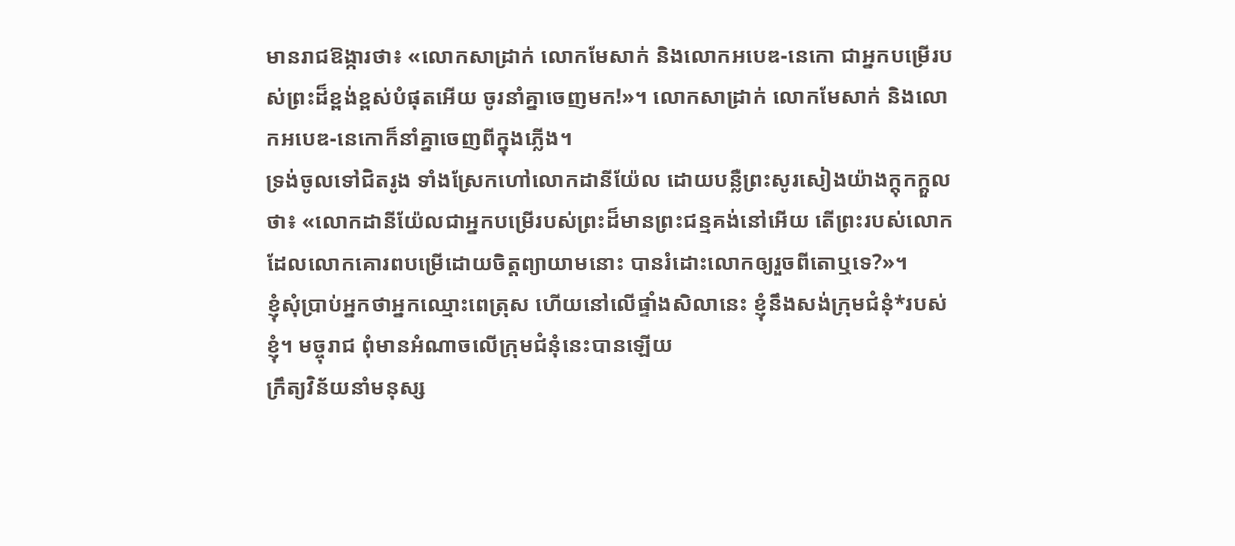មានរាជឱង្ការថា៖ «លោកសាដ្រាក់ លោកមែសាក់ និងលោកអបេឌ-នេកោ ជាអ្នកបម្រើរបស់ព្រះដ៏ខ្ពង់ខ្ពស់បំផុតអើយ ចូរនាំគ្នាចេញមក!»។ លោកសាដ្រាក់ លោកមែសាក់ និងលោកអបេឌ-នេកោក៏នាំគ្នាចេញពីក្នុងភ្លើង។
ទ្រង់ចូលទៅជិតរូង ទាំងស្រែកហៅលោកដានីយ៉ែល ដោយបន្លឺព្រះសូរសៀងយ៉ាងក្ដុកក្ដួលថា៖ «លោកដានីយ៉ែលជាអ្នកបម្រើរបស់ព្រះដ៏មានព្រះជន្មគង់នៅអើយ តើព្រះរបស់លោក ដែលលោកគោរពបម្រើដោយចិត្តព្យាយាមនោះ បានរំដោះលោកឲ្យរួចពីតោឬទេ?»។
ខ្ញុំសុំប្រាប់អ្នកថាអ្នកឈ្មោះពេត្រុស ហើយនៅលើផ្ទាំងសិលានេះ ខ្ញុំនឹងសង់ក្រុមជំនុំ*របស់ខ្ញុំ។ មច្ចុរាជ ពុំមានអំណាចលើក្រុមជំនុំនេះបានឡើយ
ក្រឹត្យវិន័យនាំមនុស្ស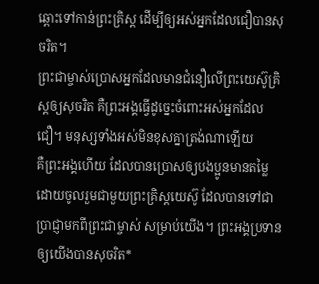ឆ្ពោះទៅកាន់ព្រះគ្រិស្ត ដើម្បីឲ្យអស់អ្នកដែលជឿបានសុចរិត។
ព្រះជាម្ចាស់ប្រោសអ្នកដែលមានជំនឿលើព្រះយេស៊ូគ្រិស្តឲ្យសុចរិត គឺព្រះអង្គធ្វើដូច្នេះចំពោះអស់អ្នកដែលជឿ។ មនុស្សទាំងអស់មិនខុសគ្នាត្រង់ណាឡើយ
គឺព្រះអង្គហើយ ដែលបានប្រោសឲ្យបងប្អូនមានតម្លៃ ដោយចូលរួមជាមួយព្រះគ្រិស្តយេស៊ូ ដែលបានទៅជាប្រាជ្ញាមកពីព្រះជាម្ចាស់ សម្រាប់យើង។ ព្រះអង្គប្រទានឲ្យយើងបានសុចរិត*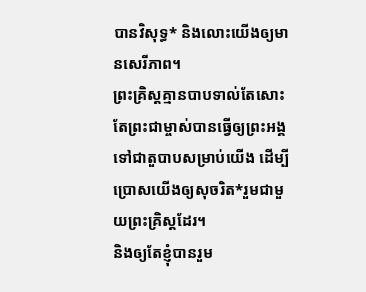បានវិសុទ្ធ* និងលោះយើងឲ្យមានសេរីភាព។
ព្រះគ្រិស្តគ្មានបាបទាល់តែសោះ តែព្រះជាម្ចាស់បានធ្វើឲ្យព្រះអង្គទៅជាតួបាបសម្រាប់យើង ដើម្បីប្រោសយើងឲ្យសុចរិត*រួមជាមួយព្រះគ្រិស្តដែរ។
និងឲ្យតែខ្ញុំបានរួម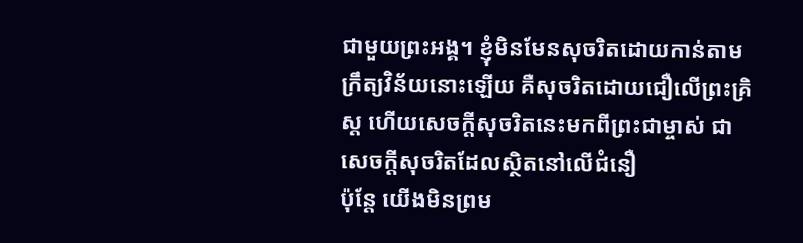ជាមួយព្រះអង្គ។ ខ្ញុំមិនមែនសុចរិតដោយកាន់តាមក្រឹត្យវិន័យនោះឡើយ គឺសុចរិតដោយជឿលើព្រះគ្រិស្ត ហើយសេចក្ដីសុចរិតនេះមកពីព្រះជាម្ចាស់ ជាសេចក្ដីសុចរិតដែលស្ថិតនៅលើជំនឿ
ប៉ុន្តែ យើងមិនព្រម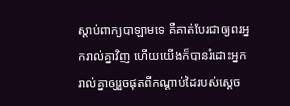ស្ដាប់ពាក្យបាឡាមទេ គឺគាត់បែរជាឲ្យពរអ្នករាល់គ្នាវិញ ហើយយើងក៏បានរំដោះអ្នករាល់គ្នាឲ្យរួចផុតពីកណ្ដាប់ដៃរបស់ស្ដេច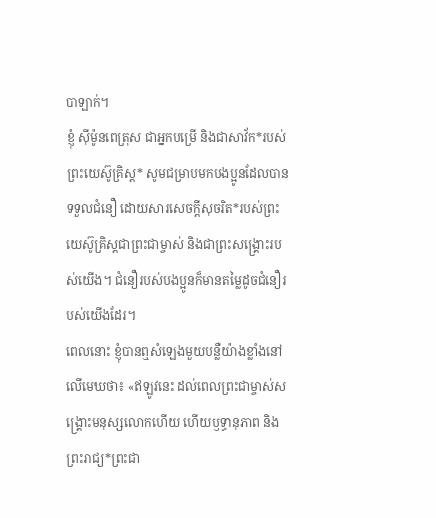បាឡាក់។
ខ្ញុំ ស៊ីម៉ូនពេត្រុស ជាអ្នកបម្រើ និងជាសាវ័ក*របស់ព្រះយេស៊ូគ្រិស្ត* សូមជម្រាបមកបងប្អូនដែលបានទទួលជំនឿ ដោយសារសេចក្ដីសុចរិត*របស់ព្រះយេស៊ូគ្រិស្តជាព្រះជាម្ចាស់ និងជាព្រះសង្គ្រោះរបស់យើង។ ជំនឿរបស់បងប្អូនក៏មានតម្លៃដូចជំនឿរបស់យើងដែរ។
ពេលនោះ ខ្ញុំបានឮសំឡេងមួយបន្លឺយ៉ាងខ្លាំងនៅលើមេឃថា៖ «ឥឡូវនេះ ដល់ពេលព្រះជាម្ចាស់សង្គ្រោះមនុស្សលោកហើយ ហើយឫទ្ធានុភាព និងព្រះរាជ្យ*ព្រះជា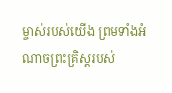ម្ចាស់របស់យើង ព្រមទាំងអំណាចព្រះគ្រិស្តរបស់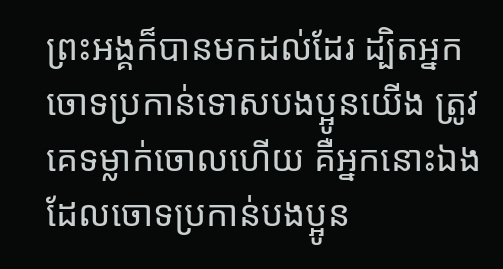ព្រះអង្គក៏បានមកដល់ដែរ ដ្បិតអ្នកចោទប្រកាន់ទោសបងប្អូនយើង ត្រូវគេទម្លាក់ចោលហើយ គឺអ្នកនោះឯងដែលចោទប្រកាន់បងប្អូន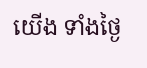យើង ទាំងថ្ងៃ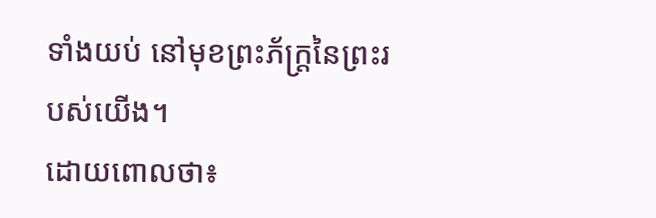ទាំងយប់ នៅមុខព្រះភ័ក្ត្រនៃព្រះរបស់យើង។
ដោយពោលថា៖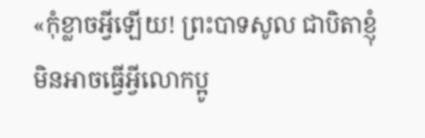«កុំខ្លាចអ្វីឡើយ! ព្រះបាទសូល ជាបិតាខ្ញុំ មិនអាចធ្វើអ្វីលោកប្អូ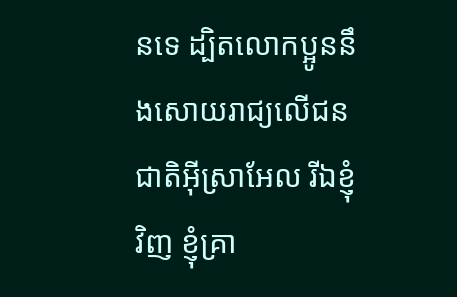នទេ ដ្បិតលោកប្អូននឹងសោយរាជ្យលើជនជាតិអ៊ីស្រាអែល រីឯខ្ញុំវិញ ខ្ញុំគ្រា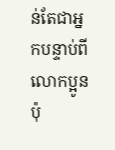ន់តែជាអ្នកបន្ទាប់ពីលោកប្អូនប៉ុ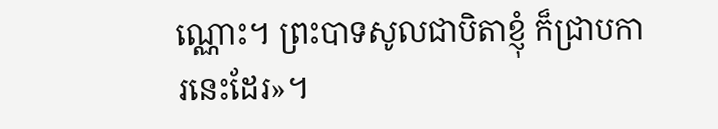ណ្ណោះ។ ព្រះបាទសូលជាបិតាខ្ញុំ ក៏ជ្រាបការនេះដែរ»។